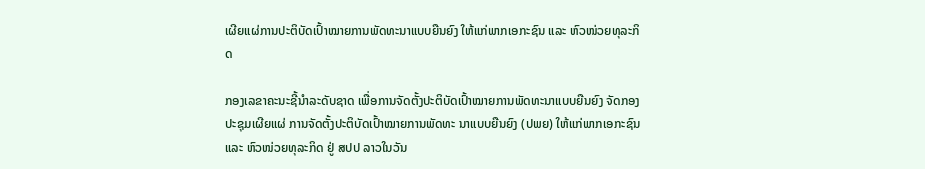ເຜີຍແຜ່ການປະຕິບັດເປົ້າໝາຍການພັດທະນາແບບຍືນຍົງ ໃຫ້ແກ່ພາກເອກະຊົນ ແລະ ຫົວໜ່ວຍທຸລະກິດ

ກອງເລຂາຄະນະຊີ້ນໍາລະດັບຊາດ ເພື່ອການຈັດຕັ້ງປະຕິບັດເປົ້າໝາຍການພັດທະນາແບບຍືນຍົງ ຈັດກອງປະຊຸມເຜີຍແຜ່ ການຈັດຕັ້ງປະຕິບັດເປົ້າໝາຍການພັດທະ ນາແບບຍືນຍົງ (ປພຍ) ໃຫ້ແກ່ພາກເອກະຊົນ ແລະ ຫົວໜ່ວຍທຸລະກິດ ຢູ່ ສປປ ລາວໃນວັນ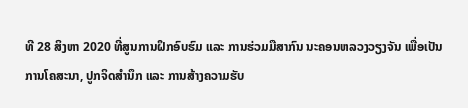ທີ 28 ສິງຫາ 2020 ທີ່ສູນການຝຶກອົບຮົມ ແລະ ການຮ່ວມມືສາກົນ ນະຄອນຫລວງວຽງຈັນ ເພື່ອເປັນການໂຄສະນາ, ປູກຈິດສຳນຶກ ແລະ ການສ້າງຄວາມຮັບ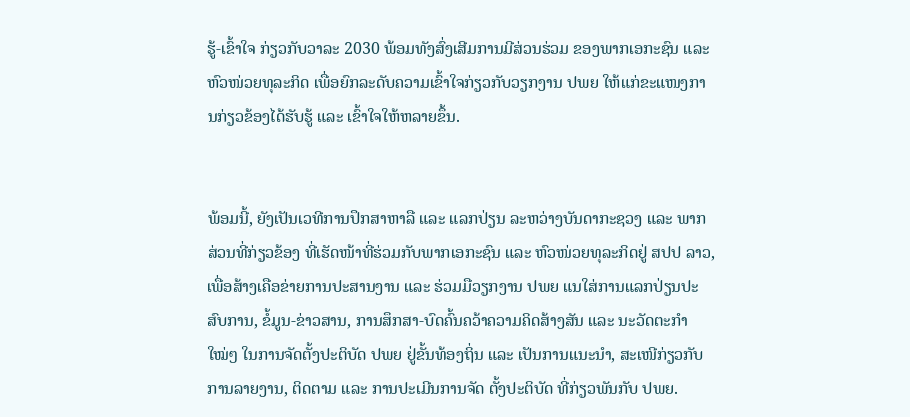ຮູ້-ເຂົ້າໃຈ ກ່ຽວກັບວາລະ 2030 ພ້ອມທັງສົ່ງເສີມການມີສ່ວນຮ່ວມ ຂອງພາກເອກະຊົນ ແລະ ຫົວໜ່ວຍທຸລະກິດ ເພື່ອຍົກລະດັບຄວາມເຂົ້າໃຈກ່ຽວກັບວຽກງານ ປພຍ ໃຫ້ແກ່ຂະແໜງການກ່ຽວຂ້ອງໄດ້ຮັບຮູ້ ແລະ ເຂົ້າໃຈໃຫ້ຫລາຍຂຶ້ນ.


ພ້ອມນີ້, ຍັງເປັນເວທີການປຶກສາຫາລື ແລະ ແລກປ່ຽນ ລະຫວ່າງບັນດາກະຊວງ ແລະ ພາກສ່ວນທີ່ກ່ຽວຂ້ອງ ທີ່ເຮັດໜ້າທີ່ຮ່ວມກັບພາກເອກະຊົນ ແລະ ຫົວໜ່ວຍທຸລະກິດຢູ່ ສປປ ລາວ, ເພື່ອສ້າງເຄືອຂ່າຍການປະສານງານ ແລະ ຮ່ວມມືວຽກງານ ປພຍ ແນໃສ່ການແລກປ່ຽນປະສົບການ, ຂໍ້ມູນ-ຂ່າວສານ, ການສຶກສາ-ບົດຄົ້ນຄວ້າຄວາມຄິດສ້າງສັນ ແລະ ນະວັດຕະກຳໃໝ່ໆ ໃນການຈັດຕັ້ງປະຕິບັດ ປພຍ ຢູ່ຂັ້ນທ້ອງຖິ່ນ ແລະ ເປັນການແນະນຳ, ສະເໜີກ່ຽວກັບການລາຍງານ, ຕິດຕາມ ແລະ ການປະເມີນການຈັດ ຕັ້ງປະຕິບັດ ທີ່ກ່ຽວພັນກັບ ປພຍ.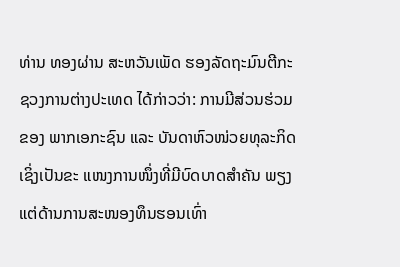ທ່ານ ທອງຜ່ານ ສະຫວັນເພັດ ຮອງລັດຖະມົນຕີກະຊວງການຕ່າງປະເທດ ໄດ້ກ່າວວ່າ: ການມີສ່ວນຮ່ວມຂອງ ພາກເອກະຊົນ ແລະ ບັນດາຫົວໜ່ວຍທຸລະກິດ ເຊິ່ງເປັນຂະ ແໜງການໜຶ່ງທີ່ມີບົດບາດສໍາຄັນ ພຽງແຕ່ດ້ານການສະໜອງທຶນຮອນເທົ່າ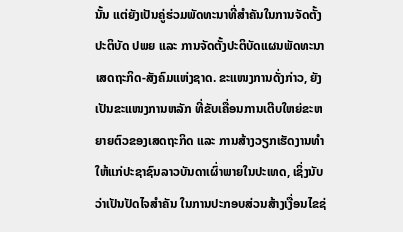ນັ້ນ ແຕ່ຍັງເປັນຄູ່ຮ່ວມພັດທະນາທີ່ສໍາຄັນໃນການຈັດຕັ້ງປະຕິບັດ ປພຍ ແລະ ການຈັດຕັ້ງປະຕິບັດແຜນພັດທະນາເສດຖະກິດ-ສັງຄົມແຫ່ງຊາດ. ຂະແໜງການດັ່ງກ່າວ, ຍັງເປັນຂະແໜງການຫລັກ ທີ່ຂັບເຄື່ອນການເຕີບໃຫຍ່ຂະຫຍາຍຕົວຂອງເສດຖະກິດ ແລະ ການສ້າງວຽກເຮັດງານທໍາໃຫ້ແກ່ປະຊາຊົນລາວບັນດາເຜົ່າພາຍໃນປະເທດ, ເຊິ່ງນັບວ່າເປັນປັດໄຈສໍາຄັນ ໃນການປະກອບສ່ວນສ້າງເງື່ອນໄຂຊ່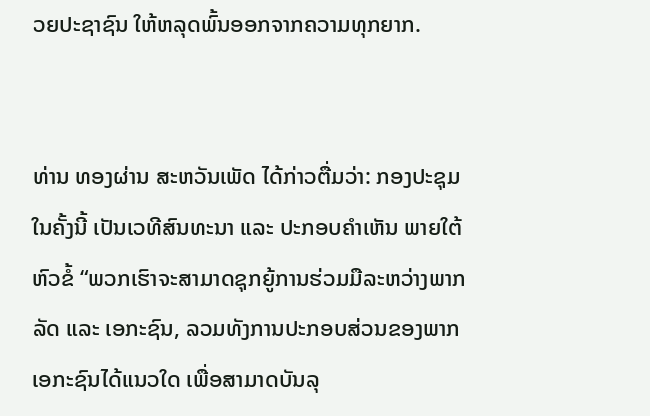ວຍປະຊາຊົນ ໃຫ້ຫລຸດພົ້ນອອກຈາກຄວາມທຸກຍາກ.


ທ່ານ ທອງຜ່ານ ສະຫວັນເພັດ ໄດ້ກ່າວຕື່ມວ່າ: ກອງປະຊຸມໃນຄັ້ງນີ້ ເປັນເວທີສົນທະນາ ແລະ ປະກອບຄໍາເຫັນ ພາຍໃຕ້ຫົວຂໍ້ “ພວກເຮົາຈະສາມາດຊຸກຍູ້ການຮ່ວມມືລະຫວ່າງພາກລັດ ແລະ ເອກະຊົນ, ລວມທັງການປະກອບສ່ວນຂອງພາກເອກະຊົນໄດ້ແນວໃດ ເພື່ອສາມາດບັນລຸ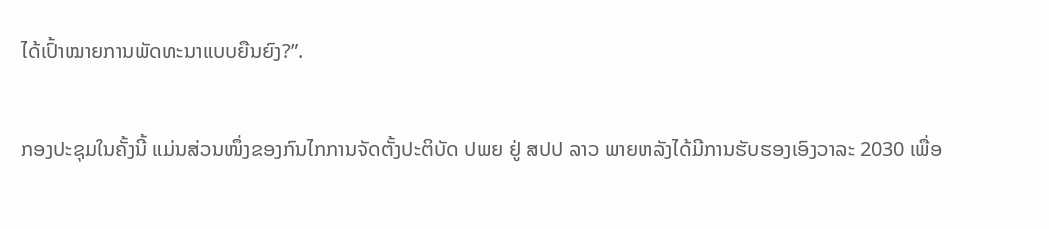ໄດ້ເປົ້າໝາຍການພັດທະນາແບບຍືນຍົງ?”.

ກອງປະຊຸມໃນຄັ້ງນີ້ ແມ່ນສ່ວນໜຶ່ງຂອງກົນໄກການຈັດຕັ້ງປະຕິບັດ ປພຍ ຢູ່ ສປປ ລາວ ພາຍຫລັງໄດ້ມີການຮັບຮອງເອົງວາລະ 2030 ເພື່ອ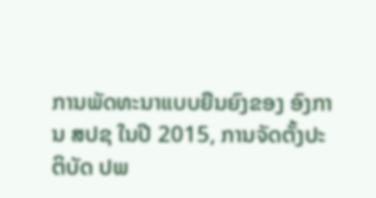ການພັດທະນາແບບຍືນຍົງຂອງ ອົງການ ສປຊ ໃນປີ 2015, ການຈັດຕັ້ງປະຕິບັດ ປພ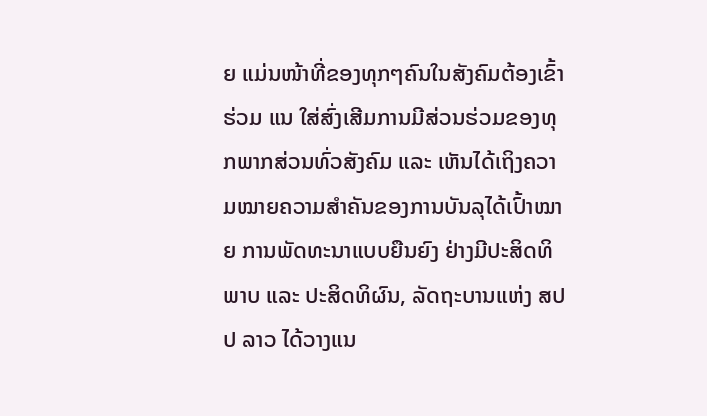ຍ ແມ່ນໜ້າທີ່ຂອງທຸກໆຄົນໃນສັງຄົມຕ້ອງເຂົ້າຮ່ວມ ແນ ໃສ່ສົ່ງເສີມການມີສ່ວນຮ່ວມຂອງທຸກພາກສ່ວນທົ່ວສັງຄົມ ແລະ ເຫັນໄດ້ເຖິງຄວາມໝາຍຄວາມສໍາຄັນຂອງການບັນລຸໄດ້ເປົ້າໝາຍ ການພັດທະນາແບບຍືນຍົງ ຢ່າງມີປະສິດທິພາບ ແລະ ປະສິດທິຜົນ, ລັດຖະບານແຫ່ງ ສປປ ລາວ ໄດ້ວາງແນ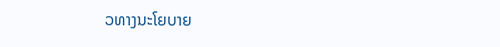ວທາງນະໂຍບາຍ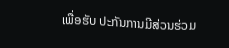ເພື່ອຮັບ ປະກັນການມີສ່ວນຮ່ວມ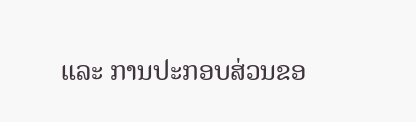ແລະ ການປະກອບສ່ວນຂອ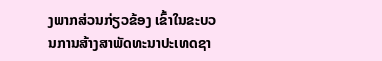ງພາກສ່ວນກ່ຽວຂ້ອງ ເຂົ້າໃນຂະບວນການສ້າງສາພັດທະນາປະເທດຊາ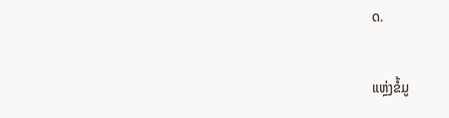ດ.

ແຫຼ່ງຂໍ້ມູ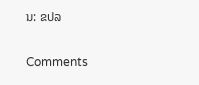ນ: ຂປລ

Comments